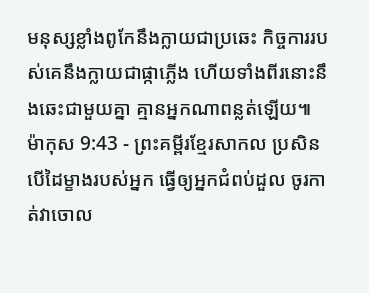មនុស្សខ្លាំងពូកែនឹងក្លាយជាប្រឆេះ កិច្ចការរបស់គេនឹងក្លាយជាផ្កាភ្លើង ហើយទាំងពីរនោះនឹងឆេះជាមួយគ្នា គ្មានអ្នកណាពន្លត់ឡើយ៕
ម៉ាកុស 9:43 - ព្រះគម្ពីរខ្មែរសាកល ប្រសិនបើដៃម្ខាងរបស់អ្នក ធ្វើឲ្យអ្នកជំពប់ដួល ចូរកាត់វាចោល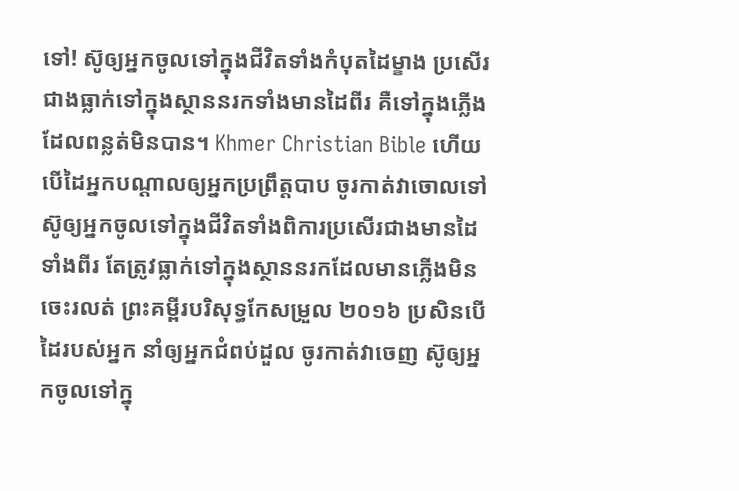ទៅ! ស៊ូឲ្យអ្នកចូលទៅក្នុងជីវិតទាំងកំបុតដៃម្ខាង ប្រសើរជាងធ្លាក់ទៅក្នុងស្ថាននរកទាំងមានដៃពីរ គឺទៅក្នុងភ្លើងដែលពន្លត់មិនបាន។ Khmer Christian Bible ហើយបើដៃអ្នកបណ្ដាលឲ្យអ្នកប្រព្រឹត្តបាប ចូរកាត់វាចោលទៅ ស៊ូឲ្យអ្នកចូលទៅក្នុងជីវិតទាំងពិការប្រសើរជាងមានដៃទាំងពីរ តែត្រូវធ្លាក់ទៅក្នុងស្ថាននរកដែលមានភ្លើងមិនចេះរលត់ ព្រះគម្ពីរបរិសុទ្ធកែសម្រួល ២០១៦ ប្រសិនបើដៃរបស់អ្នក នាំឲ្យអ្នកជំពប់ដួល ចូរកាត់វាចេញ ស៊ូឲ្យអ្នកចូលទៅក្នុ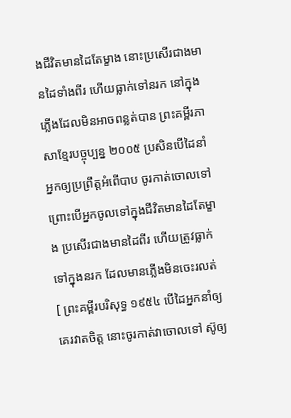ងជីវិតមានដៃតែម្ខាង នោះប្រសើរជាងមានដៃទាំងពីរ ហើយធ្លាក់ទៅនរក នៅក្នុងភ្លើងដែលមិនអាចពន្លត់បាន ព្រះគម្ពីរភាសាខ្មែរបច្ចុប្បន្ន ២០០៥ ប្រសិនបើដៃនាំអ្នកឲ្យប្រព្រឹត្តអំពើបាប ចូរកាត់ចោលទៅ ព្រោះបើអ្នកចូលទៅក្នុងជីវិតមានដៃតែម្ខាង ប្រសើរជាងមានដៃពីរ ហើយត្រូវធ្លាក់ទៅក្នុងនរក ដែលមានភ្លើងមិនចេះរលត់ [ ព្រះគម្ពីរបរិសុទ្ធ ១៩៥៤ បើដៃអ្នកនាំឲ្យគេរវាតចិត្ត នោះចូរកាត់វាចោលទៅ ស៊ូឲ្យ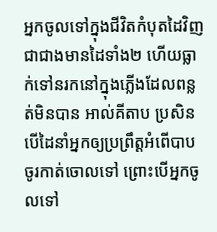អ្នកចូលទៅក្នុងជីវិតកំបុតដៃវិញ ជាជាងមានដៃទាំង២ ហើយធ្លាក់ទៅនរកនៅក្នុងភ្លើងដែលពន្លត់មិនបាន អាល់គីតាប ប្រសិនបើដៃនាំអ្នកឲ្យប្រព្រឹត្ដអំពើបាប ចូរកាត់ចោលទៅ ព្រោះបើអ្នកចូលទៅ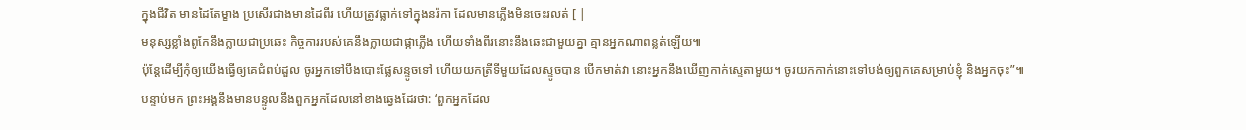ក្នុងជីវិត មានដៃតែម្ខាង ប្រសើរជាងមានដៃពីរ ហើយត្រូវធ្លាក់ទៅក្នុងនរ៉កា ដែលមានភ្លើងមិនចេះរលត់ [ |
មនុស្សខ្លាំងពូកែនឹងក្លាយជាប្រឆេះ កិច្ចការរបស់គេនឹងក្លាយជាផ្កាភ្លើង ហើយទាំងពីរនោះនឹងឆេះជាមួយគ្នា គ្មានអ្នកណាពន្លត់ឡើយ៕
ប៉ុន្តែដើម្បីកុំឲ្យយើងធ្វើឲ្យគេជំពប់ដួល ចូរអ្នកទៅបឹងបោះផ្លែសន្ទូចទៅ ហើយយកត្រីទីមួយដែលស្ទូចបាន បើកមាត់វា នោះអ្នកនឹងឃើញកាក់ស្ទេតាមួយ។ ចូរយកកាក់នោះទៅបង់ឲ្យពួកគេសម្រាប់ខ្ញុំ និងអ្នកចុះ”៕
បន្ទាប់មក ព្រះអង្គនឹងមានបន្ទូលនឹងពួកអ្នកដែលនៅខាងឆ្វេងដែរថា: ‘ពួកអ្នកដែល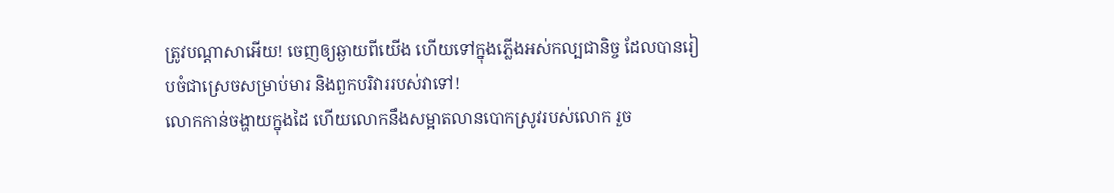ត្រូវបណ្ដាសាអើយ! ចេញឲ្យឆ្ងាយពីយើង ហើយទៅក្នុងភ្លើងអស់កល្បជានិច្ច ដែលបានរៀបចំជាស្រេចសម្រាប់មារ និងពួកបរិវាររបស់វាទៅ!
លោកកាន់ចង្ហាយក្នុងដៃ ហើយលោកនឹងសម្អាតលានបោកស្រូវរបស់លោក រួច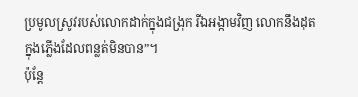ប្រមូលស្រូវរបស់លោកដាក់ក្នុងជង្រុក រីឯអង្កាមវិញ លោកនឹងដុតក្នុងភ្លើងដែលពន្លត់មិនបាន”។
ប៉ុន្តែ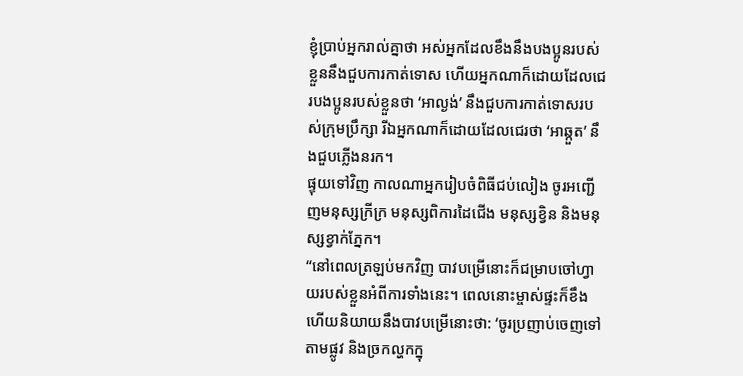ខ្ញុំប្រាប់អ្នករាល់គ្នាថា អស់អ្នកដែលខឹងនឹងបងប្អូនរបស់ខ្លួននឹងជួបការកាត់ទោស ហើយអ្នកណាក៏ដោយដែលជេរបងប្អូនរបស់ខ្លួនថា ‘អាល្ងង់’ នឹងជួបការកាត់ទោសរបស់ក្រុមប្រឹក្សា រីឯអ្នកណាក៏ដោយដែលជេរថា ‘អាឆ្កួត’ នឹងជួបភ្លើងនរក។
ផ្ទុយទៅវិញ កាលណាអ្នករៀបចំពិធីជប់លៀង ចូរអញ្ជើញមនុស្សក្រីក្រ មនុស្សពិការដៃជើង មនុស្សខ្វិន និងមនុស្សខ្វាក់ភ្នែក។
“នៅពេលត្រឡប់មកវិញ បាវបម្រើនោះក៏ជម្រាបចៅហ្វាយរបស់ខ្លួនអំពីការទាំងនេះ។ ពេលនោះម្ចាស់ផ្ទះក៏ខឹង ហើយនិយាយនឹងបាវបម្រើនោះថា: ‘ចូរប្រញាប់ចេញទៅតាមផ្លូវ និងច្រកល្ហកក្នុ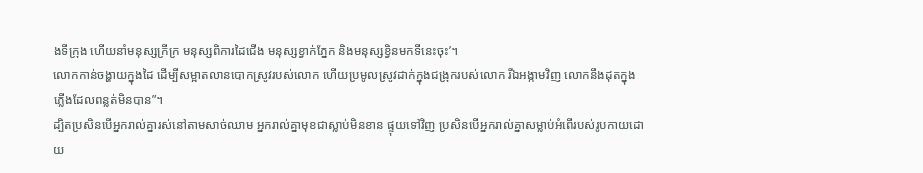ងទីក្រុង ហើយនាំមនុស្សក្រីក្រ មនុស្សពិការដៃជើង មនុស្សខ្វាក់ភ្នែក និងមនុស្សខ្វិនមកទីនេះចុះ’។
លោកកាន់ចង្ហាយក្នុងដៃ ដើម្បីសម្អាតលានបោកស្រូវរបស់លោក ហើយប្រមូលស្រូវដាក់ក្នុងជង្រុករបស់លោក រីឯអង្កាមវិញ លោកនឹងដុតក្នុងភ្លើងដែលពន្លត់មិនបាន”។
ដ្បិតប្រសិនបើអ្នករាល់គ្នារស់នៅតាមសាច់ឈាម អ្នករាល់គ្នាមុខជាស្លាប់មិនខាន ផ្ទុយទៅវិញ ប្រសិនបើអ្នករាល់គ្នាសម្លាប់អំពើរបស់រូបកាយដោយ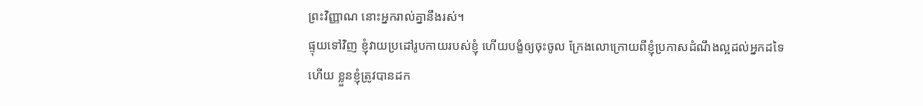ព្រះវិញ្ញាណ នោះអ្នករាល់គ្នានឹងរស់។
ផ្ទុយទៅវិញ ខ្ញុំវាយប្រដៅរូបកាយរបស់ខ្ញុំ ហើយបង្ខំឲ្យចុះចូល ក្រែងលោក្រោយពីខ្ញុំប្រកាសដំណឹងល្អដល់អ្នកដទៃហើយ ខ្លួនខ្ញុំត្រូវបានដក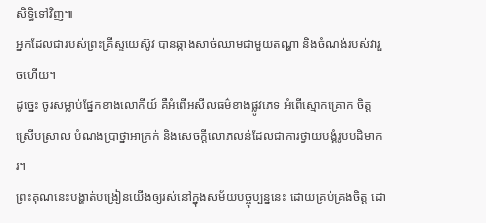សិទ្ធិទៅវិញ៕
អ្នកដែលជារបស់ព្រះគ្រីស្ទយេស៊ូវ បានឆ្កាងសាច់ឈាមជាមួយតណ្ហា និងចំណង់របស់វារួចហើយ។
ដូច្នេះ ចូរសម្លាប់ផ្នែកខាងលោកីយ៍ គឺអំពើអសីលធម៌ខាងផ្លូវភេទ អំពើស្មោកគ្រោក ចិត្តស្រើបស្រាល បំណងប្រាថ្នាអាក្រក់ និងសេចក្ដីលោភលន់ដែលជាការថ្វាយបង្គំរូបបដិមាករ។
ព្រះគុណនេះបង្ហាត់បង្រៀនយើងឲ្យរស់នៅក្នុងសម័យបច្ចុប្បន្ននេះ ដោយគ្រប់គ្រងចិត្ត ដោ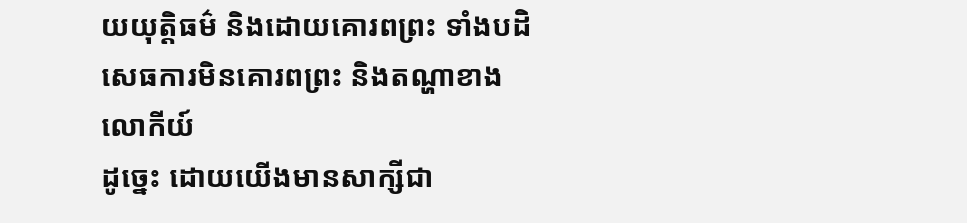យយុត្តិធម៌ និងដោយគោរពព្រះ ទាំងបដិសេធការមិនគោរពព្រះ និងតណ្ហាខាងលោកីយ៍
ដូច្នេះ ដោយយើងមានសាក្សីជា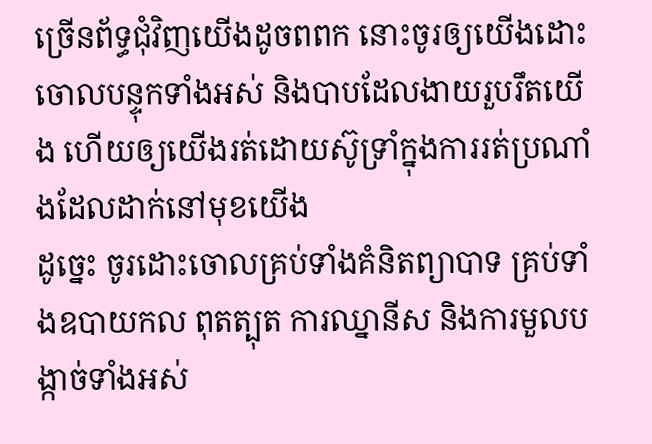ច្រើនព័ទ្ធជុំវិញយើងដូចពពក នោះចូរឲ្យយើងដោះចោលបន្ទុកទាំងអស់ និងបាបដែលងាយរួបរឹតយើង ហើយឲ្យយើងរត់ដោយស៊ូទ្រាំក្នុងការរត់ប្រណាំងដែលដាក់នៅមុខយើង
ដូច្នេះ ចូរដោះចោលគ្រប់ទាំងគំនិតព្យាបាទ គ្រប់ទាំងឧបាយកល ពុតត្បុត ការឈ្នានីស និងការមួលបង្កាច់ទាំងអស់